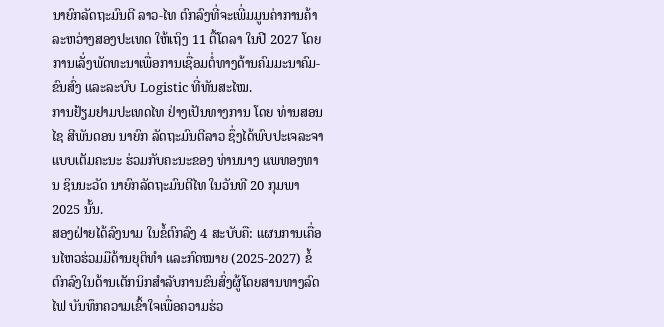ນາຍົກລັດຖະມົນຕີ ລາວ-ໄທ ຕົກລົງທີ່ຈະເພີ່ມມູນຄ່າການຄ້າລະຫວ່າງສອງປະເທດ ໃຫ້ເຖິງ 11 ຕື້ໂດລາ ໃນປີ 2027 ໂດຍການເລັ່ງພັດທະນາເພື່ອການເຊື່ອມຕໍ່ທາງດ້ານຄົມມະນາຄົມ-ຂົນສົ່ງ ແລະລະບົບ Logistic ທີ່ທັນສະໄໝ.
ການຢ້ຽມຢາມປະເທດໄທ ຢ່າງເປັນທາງການ ໂດຍ ທ່ານສອນໄຊ ສີພັນດອນ ນາຍົກ ລັດຖະມົນຕີລາວ ຊຶ່ງໄດ້ພົບປະເຈລະຈາແບບເຕັມຄະນະ ຮ່ວມກັບຄະນະຂອງ ທ່ານນາງ ແພທອງທານ ຊິນນະວັດ ນາຍົກລັດຖະມົນຕີໄທ ໃນວັນທີ 20 ກຸມພາ 2025 ນັ້ນ.
ສອງຝ່າຍໄດ້ລົງນາມ ໃນຂໍ້ຕົກລົງ 4 ສະບັບຄື: ແຜນການເຄື່ອນໄຫວຮ່ວມມືດ້ານຍຸຕິທຳ ແລະກົດໝາຍ (2025-2027) ຂໍ້ຕົກລົງໃນດ້ານເຕັກນິກສຳລັບການຂົນສົ່ງຜູ້ໂດຍສານທາງລົດໄຟ ບັນທຶກຄວາມເຂົ້າໃຈເພື່ອຄວາມຮ່ວ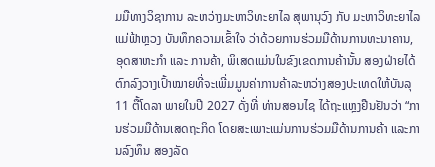ມມືທາງວິຊາການ ລະຫວ່າງມະຫາວິທະຍາໄລ ສຸພານຸວົງ ກັບ ມະຫາວິທະຍາໄລແມ່ຟ້າຫຼວງ ບັນທຶກຄວາມເຂົ້າໃຈ ວ່າດ້ວຍການຮ່ວມມືດ້ານການທະນາຄານ, ອຸດສາຫະກຳ ແລະ ການຄ້າ, ພິເສດແມ່ນໃນຂົງເຂດການຄ້ານັ້ນ ສອງຝ່າຍໄດ້ຕົກລົງວາງເປົ້າໝາຍທີ່ຈະເພີ່ມມູນຄ່າການຄ້າລະຫວ່າງສອງປະເທດໃຫ້ບັນລຸ 11 ຕື້ໂດລາ ພາຍໃນປີ 2027 ດັ່ງທີ່ ທ່ານສອນໄຊ ໄດ້ຖະແຫຼງຢືນຢັນວ່າ “ການຮ່ວມມືດ້ານເສດຖະກິດ ໂດຍສະເພາະແມ່ນການຮ່ວມມືດ້ານການຄ້າ ແລະການລົງທຶນ ສອງລັດ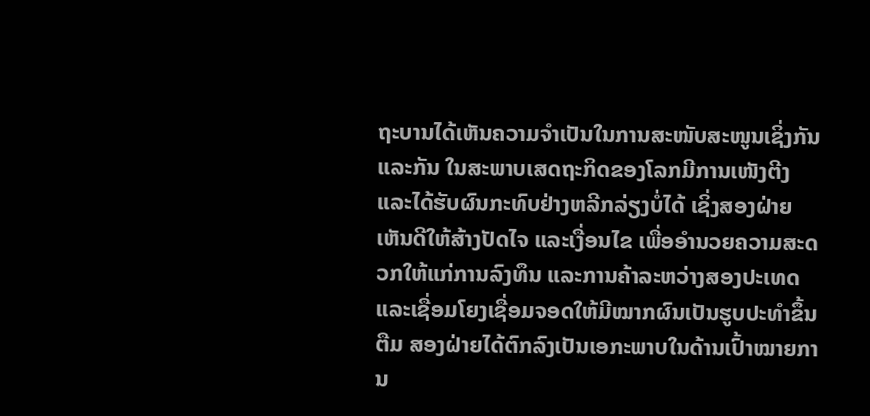ຖະບານໄດ້ເຫັນຄວາມຈຳເປັນໃນການສະໜັບສະໜູນເຊິ່ງກັນແລະກັນ ໃນສະພາບເສດຖະກິດຂອງໂລກມີການເໜັງຕີງ ແລະໄດ້ຮັບຜົນກະທົບຢ່າງຫລີກລ່ຽງບໍ່ໄດ້ ເຊິ່ງສອງຝ່າຍເຫັນດີໃຫ້ສ້າງປັດໄຈ ແລະເງື່ອນໄຂ ເພື່ອອຳນວຍຄວາມສະດວກໃຫ້ແກ່ການລົງທຶນ ແລະການຄ້າລະຫວ່າງສອງປະເທດ ແລະເຊື່ອມໂຍງເຊື່ອມຈອດໃຫ້ມີໝາກຜົນເປັນຮູບປະທຳຂຶ້ນຕືມ ສອງຝ່າຍໄດ້ຕົກລົງເປັນເອກະພາບໃນດ້ານເປົ້າໝາຍການ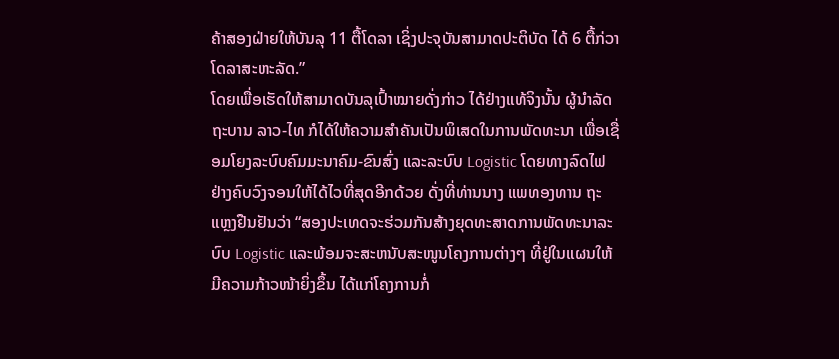ຄ້າສອງຝ່າຍໃຫ້ບັນລຸ 11 ຕື້ໂດລາ ເຊິ່ງປະຈຸບັນສາມາດປະຕິບັດ ໄດ້ 6 ຕື້ກ່ວາໂດລາສະຫະລັດ.”
ໂດຍເພື່ອເຮັດໃຫ້ສາມາດບັນລຸເປົ້າໝາຍດັ່ງກ່າວ ໄດ້ຢ່າງແທ້ຈິງນັ້ນ ຜູ້ນຳລັດຖະບານ ລາວ-ໄທ ກໍໄດ້ໃຫ້ຄວາມສຳຄັນເປັນພິເສດໃນການພັດທະນາ ເພື່ອເຊື່ອມໂຍງລະບົບຄົມມະນາຄົມ-ຂົນສົ່ງ ແລະລະບົບ Logistic ໂດຍທາງລົດໄຟ ຢ່າງຄົບວົງຈອນໃຫ້ໄດ້ໄວທີ່ສຸດອີກດ້ວຍ ດັ່ງທີ່ທ່ານນາງ ແພທອງທານ ຖະແຫຼງຢືນຢັນວ່າ “ສອງປະເທດຈະຮ່ວມກັນສ້າງຍຸດທະສາດການພັດທະນາລະບົບ Logistic ແລະພ້ອມຈະສະຫນັບສະໜູນໂຄງການຕ່າງໆ ທີ່ຢູ່ໃນແຜນໃຫ້ມີຄວາມກ້າວໜ້າຍິ່ງຂຶ້ນ ໄດ້ແກ່ໂຄງການກໍ່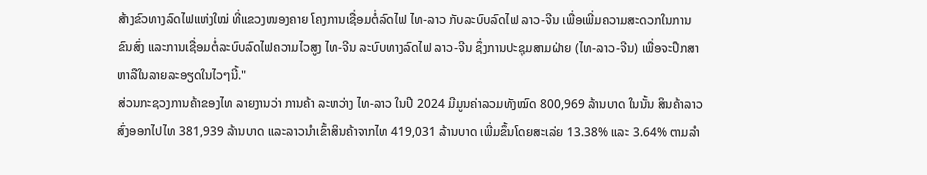ສ້າງຂົວທາງລົດໄຟແຫ່ງໃໝ່ ທີ່ແຂວງໜອງຄາຍ ໂຄງການເຊື່ອມຕໍ່ລົດໄຟ ໄທ-ລາວ ກັບລະບົບລົດໄຟ ລາວ-ຈີນ ເພື່ອເພີ່ມຄວາມສະດວກໃນການຂົນສົ່ງ ແລະການເຊື່ອມຕໍ່ລະບົບລົດໄຟຄວາມໄວສູງ ໄທ-ຈີນ ລະບົບທາງລົດໄຟ ລາວ-ຈີນ ຊຶ່ງການປະຊຸມສາມຝ່າຍ (ໄທ-ລາວ-ຈີນ) ເພື່ອຈະປຶກສາຫາລືໃນລາຍລະອຽດໃນໄວໆນີ້."
ສ່ວນກະຊວງການຄ້າຂອງໄທ ລາຍງານວ່າ ການຄ້າ ລະຫວ່າງ ໄທ-ລາວ ໃນປີ 2024 ມີມູນຄ່າລວມທັງໝົດ 800,969 ລ້ານບາດ ໃນນັ້ນ ສິນຄ້າລາວ ສົ່ງອອກໄປໄທ 381,939 ລ້ານບາດ ແລະລາວນໍາເຂົ້າສິນຄ້າຈາກໄທ 419,031 ລ້ານບາດ ເພີ່ມຂຶ້ນໂດຍສະເລ່ຍ 13.38% ແລະ 3.64% ຕາມລໍາ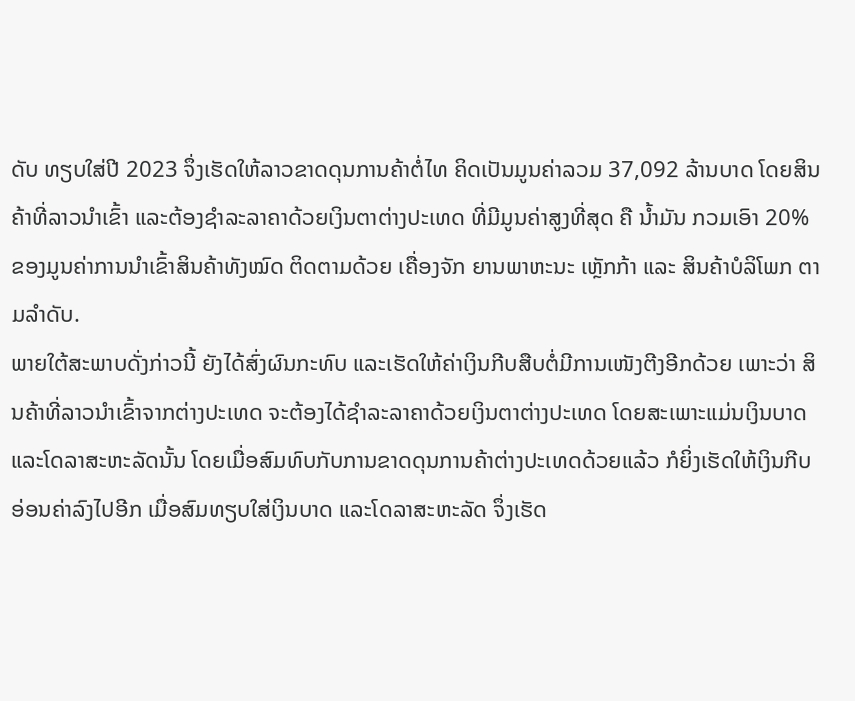ດັບ ທຽບໃສ່ປີ 2023 ຈຶ່ງເຮັດໃຫ້ລາວຂາດດຸນການຄ້າຕໍ່ໄທ ຄິດເປັນມູນຄ່າລວມ 37,092 ລ້ານບາດ ໂດຍສິນຄ້າທີ່ລາວນໍາເຂົ້າ ແລະຕ້ອງຊຳລະລາຄາດ້ວຍເງິນຕາຕ່າງປະເທດ ທີ່ມີມູນຄ່າສູງທີ່ສຸດ ຄື ນໍ້າມັນ ກວມເອົາ 20% ຂອງມູນຄ່າການນໍາເຂົ້າສິນຄ້າທັງໝົດ ຕິດຕາມດ້ວຍ ເຄື່ອງຈັກ ຍານພາຫະນະ ເຫຼັກກ້າ ແລະ ສິນຄ້າບໍລິໂພກ ຕາມລຳດັບ.
ພາຍໃຕ້ສະພາບດັ່ງກ່າວນີ້ ຍັງໄດ້ສົ່ງຜົນກະທົບ ແລະເຮັດໃຫ້ຄ່າເງິນກີບສືບຕໍ່ມີການເໜັງຕີງອີກດ້ວຍ ເພາະວ່າ ສິນຄ້າທີ່ລາວນໍາເຂົ້າຈາກຕ່າງປະເທດ ຈະຕ້ອງໄດ້ຊຳລະລາຄາດ້ວຍເງິນຕາຕ່າງປະເທດ ໂດຍສະເພາະແມ່ນເງິນບາດ ແລະໂດລາສະຫະລັດນັ້ນ ໂດຍເມື່ອສົມທົບກັບການຂາດດຸນການຄ້າຕ່າງປະເທດດ້ວຍແລ້ວ ກໍຍິ່ງເຮັດໃຫ້ເງິນກີບອ່ອນຄ່າລົງໄປອີກ ເມື່ອສົມທຽບໃສ່ເງິນບາດ ແລະໂດລາສະຫະລັດ ຈຶ່ງເຮັດ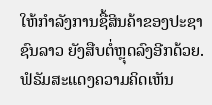ໃຫ້ກໍາລັງການຊື້ສິນຄ້າຂອງປະຊາຊົນລາວ ຍັງສືບຕໍ່ຫຼຸດລົງອີກດ້ວຍ.
ຟໍຣັມສະແດງຄວາມຄິດເຫັນ